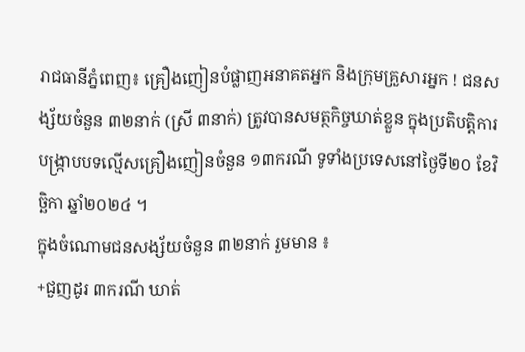រាជធានីភ្នំពេញ៖ គ្រឿងញៀនបំផ្លាញអនាគតអ្នក និងក្រុមគ្រួសារអ្នក ! ជនសង្ស័យចំនួន ៣២នាក់ (ស្រី ៣នាក់) ត្រូវបានសមត្ថកិច្ចឃាត់ខ្លួន ក្នុងប្រតិបត្តិការបង្ក្រាបបទល្មើសគ្រឿងញៀនចំនួន ១៣ករណី ទូទាំងប្រទេសនៅថ្ងៃទី២០ ខែវិច្ឆិកា ឆ្នាំ២០២៤ ។
ក្នុងចំណោមជនសង្ស័យចំនួន ៣២នាក់ រួមមាន ៖
+ជួញដូរ ៣ករណី ឃាត់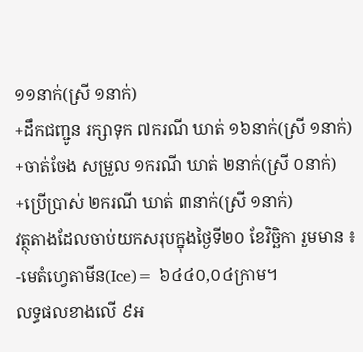១១នាក់(ស្រី ១នាក់)
+ដឹកជញ្ជូន រក្សាទុក ៧ករណី ឃាត់ ១៦នាក់(ស្រី ១នាក់)
+ចាត់ចែង សម្រួល ១ករណី ឃាត់ ២នាក់(ស្រី ០នាក់)
+ប្រើប្រាស់ ២ករណី ឃាត់ ៣នាក់(ស្រី ១នាក់)
វត្ថុតាងដែលចាប់យកសរុបក្នុងថ្ងៃទី២០ ខែវិច្ឆិកា រួមមាន ៖
-មេតំហ្វេតាមីន(Ice)= ៦៤៤០,០៤ក្រាម។
លទ្ធផលខាងលើ ៩អ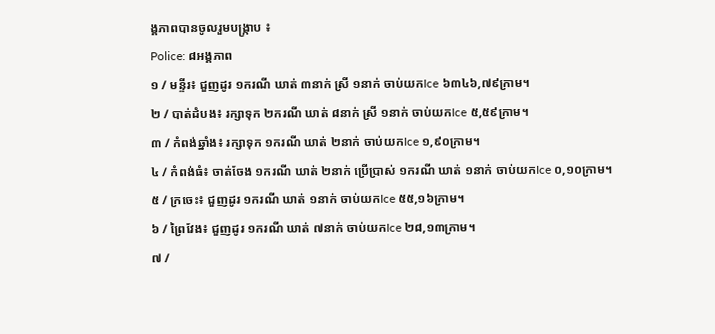ង្គភាពបានចូលរួមបង្ក្រាប ៖
Police: ៨អង្គភាព
១ / មន្ទីរ៖ ជួញដូរ ១ករណី ឃាត់ ៣នាក់ ស្រី ១នាក់ ចាប់យកIce ៦៣៤៦,៧៩ក្រាម។
២ / បាត់ដំបង៖ រក្សាទុក ២ករណី ឃាត់ ៨នាក់ ស្រី ១នាក់ ចាប់យកIce ៥,៥៩ក្រាម។
៣ / កំពង់ឆ្នាំង៖ រក្សាទុក ១ករណី ឃាត់ ២នាក់ ចាប់យកIce ១,៩០ក្រាម។
៤ / កំពង់ធំ៖ ចាត់ចែង ១ករណី ឃាត់ ២នាក់ ប្រើប្រាស់ ១ករណី ឃាត់ ១នាក់ ចាប់យកIce ០,១០ក្រាម។
៥ / ក្រចេះ៖ ជួញដូរ ១ករណី ឃាត់ ១នាក់ ចាប់យកIce ៥៥,១៦ក្រាម។
៦ / ព្រៃវែង៖ ជួញដូរ ១ករណី ឃាត់ ៧នាក់ ចាប់យកIce ២៨,១៣ក្រាម។
៧ /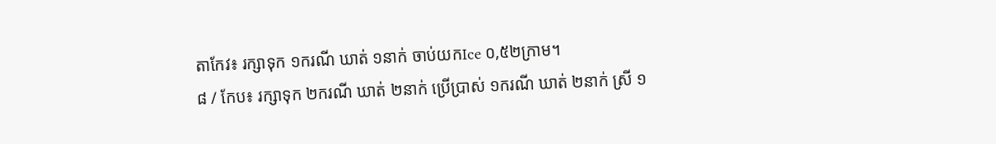តាកែវ៖ រក្សាទុក ១ករណី ឃាត់ ១នាក់ ចាប់យកIce ០,៥២ក្រាម។
៨ / កែប៖ រក្សាទុក ២ករណី ឃាត់ ២នាក់ ប្រើប្រាស់ ១ករណី ឃាត់ ២នាក់ ស្រី ១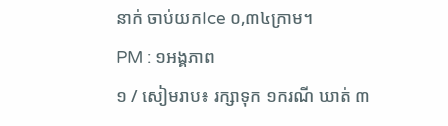នាក់ ចាប់យកIce ០,៣៤ក្រាម។
PM : ១អង្គភាព
១ / សៀមរាប៖ រក្សាទុក ១ករណី ឃាត់ ៣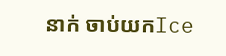នាក់ ចាប់យកIce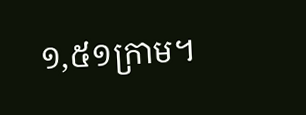១,៥១ក្រាម។